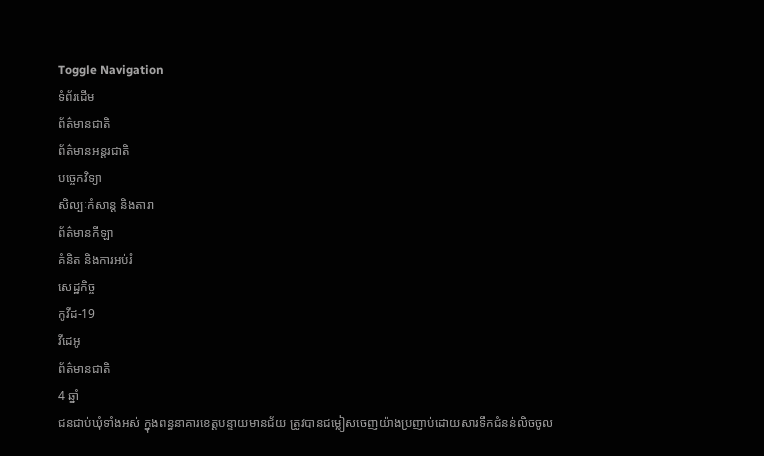Toggle Navigation
ទំព័រដើម
ព័ត៌មានជាតិ
ព័ត៌មានអន្តរជាតិ
បច្ចេកវិទ្យា
សិល្បៈកំសាន្ត និងតារា
ព័ត៌មានកីឡា
គំនិត និងការអប់រំ
សេដ្ឋកិច្ច
កូវីដ-19
វីដេអូ
ព័ត៌មានជាតិ
4 ឆ្នាំ
ជនជាប់ឃុំទាំងអស់ ក្នុងពន្ធនាគារខេត្តបន្ទាយមានជ័យ ត្រូវបានជម្លៀសចេញយ៉ាងប្រញាប់ដោយសារទឹកជំនន់លិចចូល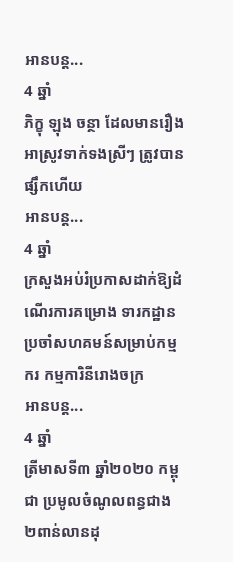អានបន្ត...
4 ឆ្នាំ
ភិក្ខុ ឡុង ចន្ថា ដែលមានរឿងអាស្រូវទាក់ទងស្រីៗ ត្រូវបានផ្សឹកហើយ
អានបន្ត...
4 ឆ្នាំ
ក្រសួងអប់រំប្រកាសដាក់ឱ្យដំណើរការគម្រោង ទារកដ្ឋានប្រចាំសហគមន៍សម្រាប់កម្មករ កម្មការិនីរោងចក្រ
អានបន្ត...
4 ឆ្នាំ
ត្រីមាសទី៣ ឆ្នាំ២០២០ កម្ពុជា ប្រមូលចំណូលពន្ធជាង ២ពាន់លានដុ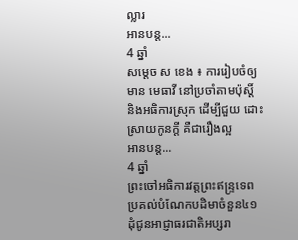ល្លារ
អានបន្ត...
4 ឆ្នាំ
សម្ដេច ស ខេង ៖ ការរៀបចំឲ្យមាន មេធាវី នៅប្រចាំតាមប៉ុស្ដិ៍ និងអធិការស្រុក ដើម្បីជួយ ដោះស្រាយកូនក្ដី គឺជារឿងល្អ
អានបន្ត...
4 ឆ្នាំ
ព្រះចៅអធិការវត្តព្រះឥន្ទ្រទេពប្រគល់បំណែកបដិមាចំនួន៤១ដុំជូនអាជ្ញាធរជាតិអប្សរា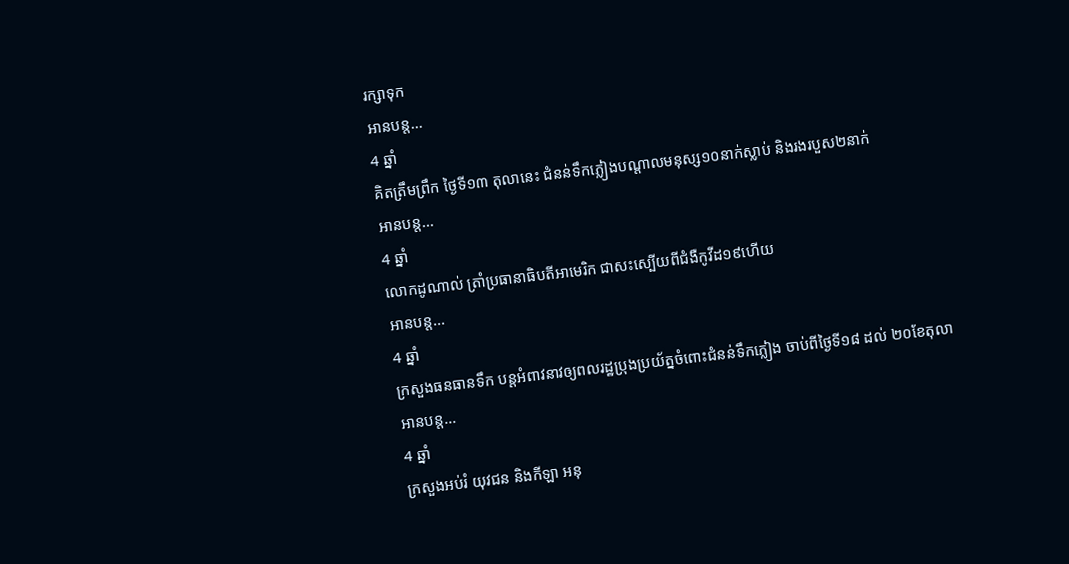រក្សាទុក
អានបន្ត...
4 ឆ្នាំ
គិតត្រឹមព្រឹក ថ្ងៃទី១៣ តុលានេះ ជំនន់ទឹកភ្លៀងបណ្ដាលមនុស្ស១០នាក់ស្លាប់ និងរងរបួស២នាក់
អានបន្ត...
4 ឆ្នាំ
លោកដូណាល់ ត្រាំប្រធានាធិបតីអាមេរិក ជាសះស្បើយពីជំងឺកូវីដ១៩ហើយ
អានបន្ត...
4 ឆ្នាំ
ក្រសួងធនធានទឹក បន្ដអំពាវនាវឲ្យពលរដ្ឋប្រុងប្រយ័ត្នចំពោះជំនន់ទឹកភ្លៀង ចាប់ពីថ្ងៃទី១៨ ដល់ ២០ខែតុលា
អានបន្ត...
4 ឆ្នាំ
ក្រសួងអប់រំ យុវជន និងកីឡា អនុ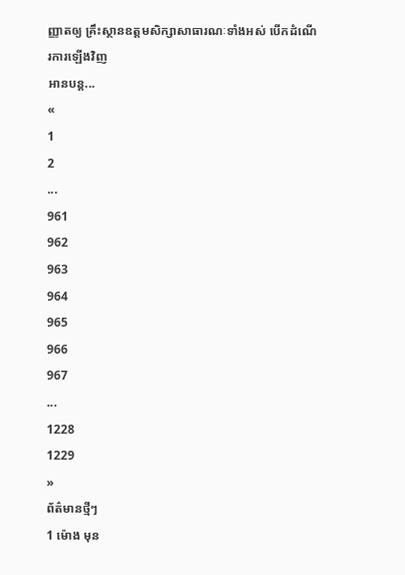ញ្ញាតឲ្យ គ្រឹះស្ថានឧត្តមសិក្សាសាធារណៈទាំងអស់ បើកដំណើរការឡើងវិញ
អានបន្ត...
«
1
2
...
961
962
963
964
965
966
967
...
1228
1229
»
ព័ត៌មានថ្មីៗ
1 ម៉ោង មុន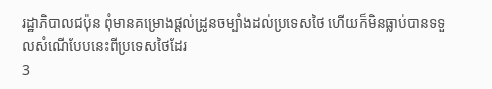រដ្ឋាភិបាលជប៉ុន ពុំមានគម្រោងផ្តល់ដ្រូនចម្បាំងដល់ប្រទេសថៃ ហើយក៏មិនធ្លាប់បានទទួលសំណើបែបនេះពីប្រទេសថៃដែរ
3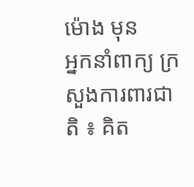ម៉ោង មុន
អ្នកនាំពាក្យ ក្រសួងការពារជាតិ ៖ គិត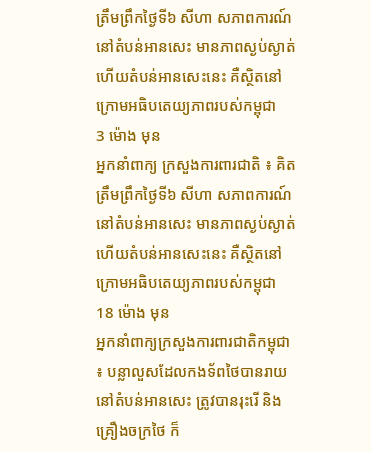ត្រឹមព្រឹកថ្ងៃទី៦ សីហា សភាពការណ៍នៅតំបន់អានសេះ មានភាពស្ងប់ស្ងាត់ ហើយតំបន់អានសេះនេះ គឺស្ថិតនៅក្រោមអធិបតេយ្យភាពរបស់កម្ពុជា
3 ម៉ោង មុន
អ្នកនាំពាក្យ ក្រសួងការពារជាតិ ៖ គិតត្រឹមព្រឹកថ្ងៃទី៦ សីហា សភាពការណ៍នៅតំបន់អានសេះ មានភាពស្ងប់ស្ងាត់ ហើយតំបន់អានសេះនេះ គឺស្ថិតនៅក្រោមអធិបតេយ្យភាពរបស់កម្ពុជា
18 ម៉ោង មុន
អ្នកនាំពាក្យក្រសួងការពារជាតិកម្ពុជា ៖ បន្លាលួសដែលកងទ័ពថៃបានរាយនៅតំបន់អានសេះ ត្រូវបានរុះរើ និងគ្រឿងចក្រថៃ ក៏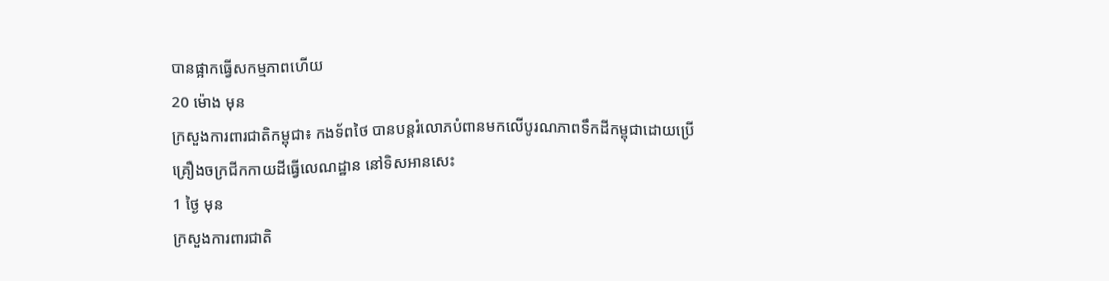បានផ្អាកធ្វើសកម្មភាពហើយ
20 ម៉ោង មុន
ក្រសួងការពារជាតិកម្ពុជា៖ កងទ័ពថៃ បានបន្តរំលោភបំពានមកលើបូរណភាពទឹកដីកម្ពុជាដោយប្រើគ្រឿងចក្រជីកកាយដីធ្វើលេណដ្ឋាន នៅទិសអានសេះ
1 ថ្ងៃ មុន
ក្រសួងការពារជាតិ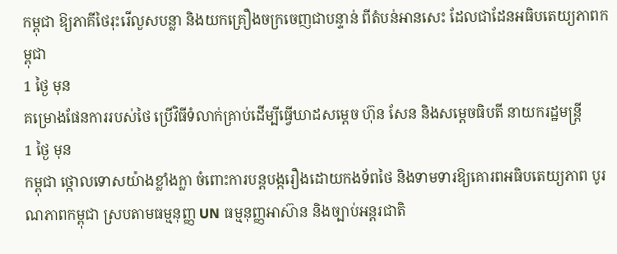កម្ពុជា ឱ្យភាគីថៃរុះរើលួសបន្លា និងយកគ្រឿងចក្រចេញជាបន្ទាន់ ពីតំបន់អានសេះ ដែលជាដែនអធិបតេយ្យភាពកម្ពុជា
1 ថ្ងៃ មុន
គម្រោងផែនការរបស់ថៃ ប្រើវិធីទំលាក់គ្រាប់ដើម្បីធ្វើឃាដសម្តេច ហ៊ុន សែន និងសម្តេចធិបតី នាយករដ្ឋមន្រ្តី
1 ថ្ងៃ មុន
កម្ពុជា ថ្កោលទោសយ៉ាងខ្លាំងក្លា ចំពោះការបន្តបង្ករឿងដោយកងទ័ពថៃ និងទាមទារឱ្យគោរពអធិបតេយ្យភាព បូរណភាពកម្ពុជា ស្របតាមធម្មនុញ្ញ UN ធម្មនុញ្ញអាស៊ាន និងច្បាប់អន្តរជាតិ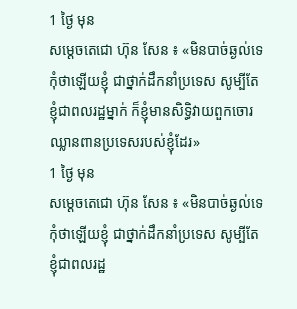1 ថ្ងៃ មុន
សម្តេចតេជោ ហ៊ុន សែន ៖ «មិនបាច់ឆ្ងល់ទេ កុំថាឡើយខ្ញុំ ជាថ្នាក់ដឹកនាំប្រទេស សូម្បីតែខ្ញុំជាពលរដ្ឋម្នាក់ ក៏ខ្ញុំមានសិទ្ធិវាយពួកចោរឈ្លានពានប្រទេសរបស់ខ្ញុំដែរ»
1 ថ្ងៃ មុន
សម្តេចតេជោ ហ៊ុន សែន ៖ «មិនបាច់ឆ្ងល់ទេ កុំថាឡើយខ្ញុំ ជាថ្នាក់ដឹកនាំប្រទេស សូម្បីតែខ្ញុំជាពលរដ្ឋ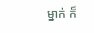ម្នាក់ ក៏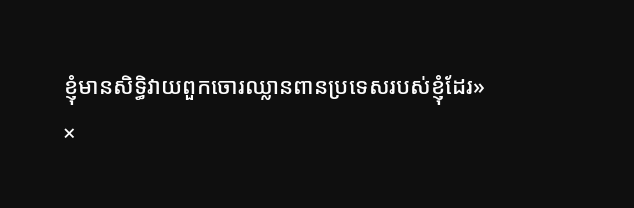ខ្ញុំមានសិទ្ធិវាយពួកចោរឈ្លានពានប្រទេសរបស់ខ្ញុំដែរ»
×